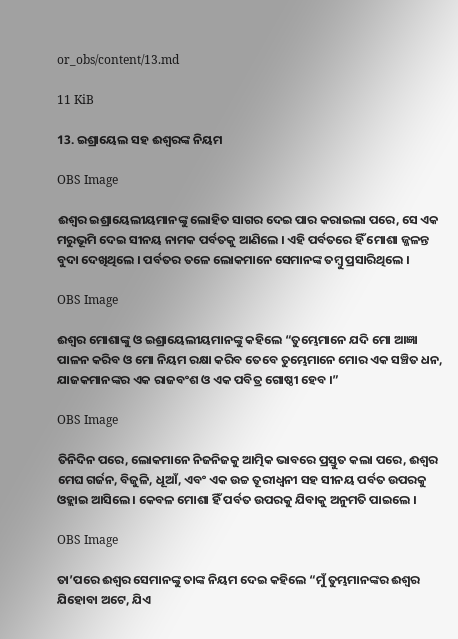or_obs/content/13.md

11 KiB

13. ଇଶ୍ରାୟେଲ ସହ ଈଶ୍ବରଙ୍କ ନିୟମ

OBS Image

ଈଶ୍ବର ଇଶ୍ରାୟେଲୀୟମାନଙ୍କୁ ଲୋହିତ ସାଗର ଦେଇ ପାର କରାଇଲା ପରେ, ସେ ଏକ ମରୁଭୂମି ଦେଇ ସୀନୟ ନାମକ ପର୍ବତକୁ ଆଣିଲେ । ଏହି ପର୍ବତରେ ହିଁ ମୋଶା ଜ୍ଜଳନ୍ତ ବୁଦା ଦେଖିଥିଲେ । ପର୍ବତର ତଳେ ଲୋକମାନେ ସେମାନଙ୍କ ତମ୍ବୁ ପ୍ରସାରିଥିଲେ ।

OBS Image

ଈଶ୍ବର ମୋଶାଙ୍କୁ ଓ ଇଶ୍ରାୟେଲୀୟମାନଙ୍କୁ କହିଲେ “ତୁମ୍ଭେମାନେ ଯଦି ମୋ ଆଜ୍ଞା ପାଳନ କରିବ ଓ ମୋ ନିୟମ ରକ୍ଷା କରିବ ତେବେ ତୁମ୍ଭେମାନେ ମୋର ଏକ ସଞ୍ଚିତ ଧନ, ଯାଜକମାନଙ୍କର ଏକ ରାଜବଂଶ ଓ ଏକ ପବିତ୍ର ଗୋଷ୍ଠୀ ହେବ ।”

OBS Image

ତିନିଦିନ ପରେ, ଲୋକମାନେ ନିଜନିଜକୁ ଆତ୍ମିକ ଭାବରେ ପ୍ରସ୍ତୁତ କଲା ପରେ, ଈଶ୍ବର ମେଘ ଗର୍ଜନ, ବିଜୁଳି, ଧୂଆଁ, ଏବଂ ଏକ ଉଚ୍ଚ ତୂରୀଧ୍ବନୀ ସହ ସୀନୟ ପର୍ବତ ଉପରକୁ ଓହ୍ଲାଇ ଆସିଲେ । କେବଳ ମୋଶା ହିଁ ପର୍ବତ ଉପରକୁ ଯିବାକୁ ଅନୁମତି ପାଇଲେ ।

OBS Image

ତା’ପରେ ଈଶ୍ବର ସେମାନଙ୍କୁ ତାଙ୍କ ନିୟମ ଦେଇ କହିଲେ “ମୁଁ ତୁମ୍ଭମାନଙ୍କର ଈଶ୍ବର ଯିହୋବା ଅଟେ, ଯିଏ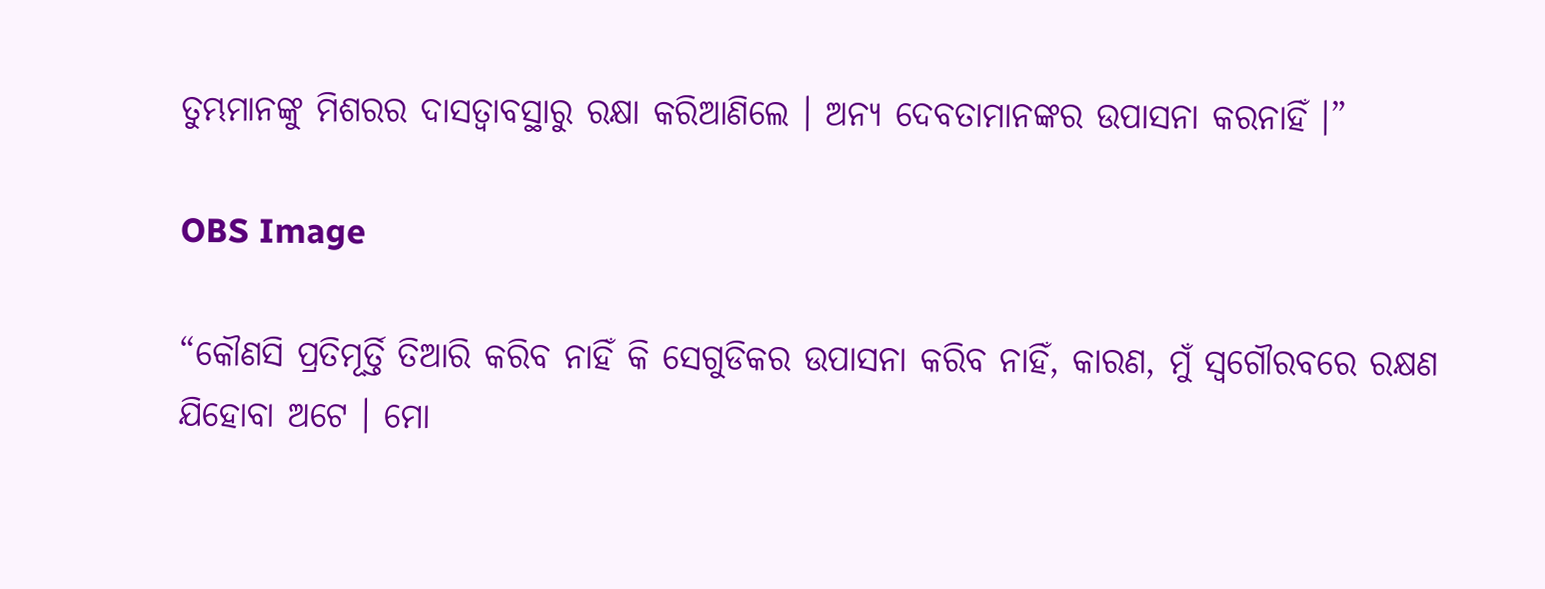ତୁମ୍ଭମାନଙ୍କୁ ମିଶରର ଦାସତ୍ବାବସ୍ଥାରୁ ରକ୍ଷା କରିଆଣିଲେ । ଅନ୍ୟ ଦେବତାମାନଙ୍କର ଉପାସନା କରନାହିଁ ।”

OBS Image

“କୌଣସି ପ୍ରତିମୂର୍ତ୍ତି ତିଆରି କରିବ ନାହିଁ କି ସେଗୁଡିକର ଉପାସନା କରିବ ନାହିଁ, କାରଣ, ମୁଁ ସ୍ବଗୌରବରେ ରକ୍ଷଣ ଯିହୋବା ଅଟେ । ମୋ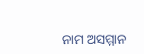ନାମ ଅସମ୍ମାନ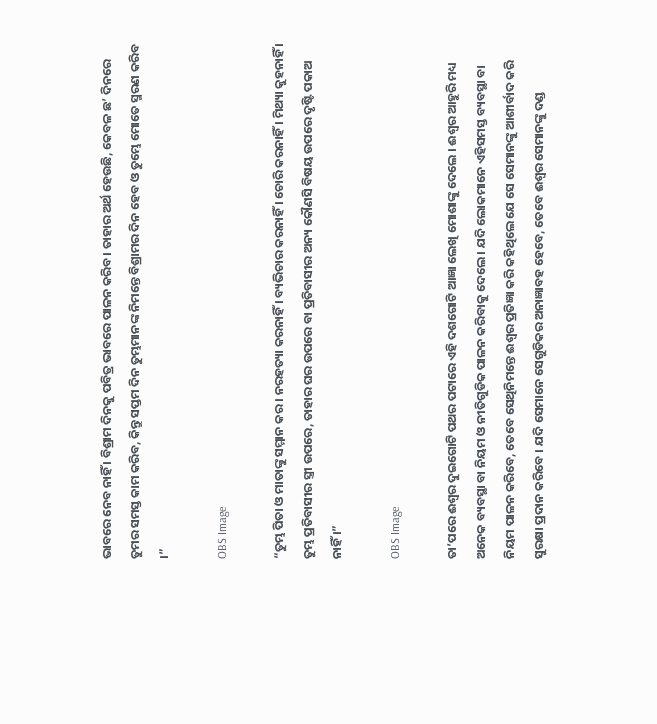ଭାବରେ ନେବ ନାହିଁ । ବିଶ୍ରାମ ଦିନକୁ ପବିତ୍ର ଭାବରେ ପାଳନ କରିବ। ତାହାର ଅର୍ଥ ହେଉଛି, କେବଳ ଛ’ ଦିନରେ ତୁମର ସମସ୍ତ କାମ କରିବ, କିନ୍ତୁ ସପ୍ତମ ଦିନ ତୁମ୍ଭମାନଙ୍କ ନିମନ୍ତେ ବିଶ୍ରାମର ଦିନ ହେବ ଓ ତୁମ୍ଭେ ମୋତେ ସ୍ମରଣ କରିବ ।”

OBS Image

“ତୁମ୍ଭ ପିତା ଓ ମାତାଙ୍କୁ ସମ୍ମାନ କର । ନରହତ୍ୟା କରନାହିଁ । ବ୍ୟଭିଚାର କରନାହିଁ । ଚୋରି କରନାହିଁ । ମିଥ୍ୟା କୁହନାହିଁ । ତୁମ୍ଭ ପ୍ରତିବାସୀର ସ୍ତ୍ରୀ ଉପରେ, ତାହାର ଘର ଉପରେ ବା ପ୍ରତିବାସୀର ଅନ୍ୟ କୌଣସି ବିଷୟ ଉପରେ ଦୃଷ୍ଟି ପକାଅ ନାହିଁ ।”

OBS Image

ତା’ପରେ ଈଶ୍ବର ଦୁଇଗୋଟି ପଥର ପଟାରେ ଏହି ଦଶଗୋଟି ଆଜ୍ଞା ଲେଖି ମୋଶାଙ୍କୁ ଦେଲେ । ଈଶ୍ବର ଆହୁରି ମଧ୍ୟ ଅନେକ ବ୍ୟବସ୍ଥା ବା ନିୟମ ଓ ନୀତିଗୁଡିକ ପାଳନ କରିବାକୁ ଦେଲେ । ଯଦି ଲୋକମାନେ ଏହିସମସ୍ତ ବ୍ୟବସ୍ଥା ବା ନିୟମ ପାଳନ କରିବେ, ତେବେ ସେଥିନିମନ୍ତେ ଈଶ୍ବର ପ୍ରତିଜ୍ଞା କରି କହିଥିଲେ ଯେ ସେ ସେମାନଙ୍କୁ ଆଶୀର୍ବାଦ କରି ସୁରକ୍ଷା ପ୍ରଦାନ କରିବେ । ଯଦି ସେମାନେ ସେଗୁଡିକର ଅନାଜ୍ଞାବହ ହେବେ, ତେବେ ଈଶ୍ବର ସେମାନଙ୍କୁ ଦଣ୍ଡ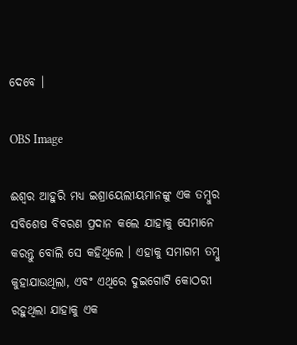ଦେବେ ।

OBS Image

ଈଶ୍ବର ଆହୁରି ମଧ୍ୟ ଇଶ୍ରାୟେଲୀୟମାନଙ୍କୁ ଏକ ତମ୍ବୁର ସବିଶେଷ ବିବରଣ ପ୍ରଦାନ କଲେ ଯାହାକୁ ସେମାନେ କରନ୍ତୁ ବୋଲି ସେ କହିଥିଲେ । ଏହାକୁ ସମାଗମ ତମ୍ବୁ କୁହାଯାଉଥିଲା, ଏବଂ ଏଥିରେ ଦୁଇଗୋଟି କୋଠରୀ ରହୁଥିଲା ଯାହାକୁ ଏକ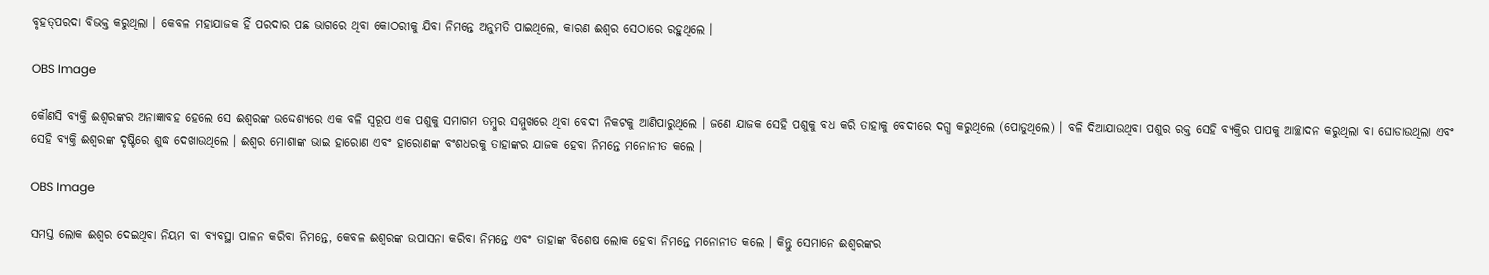ବୃହତ୍‍ପରଦା ବିଭକ୍ତ କରୁଥିଲା । କେବଳ ମହାଯାଜକ ହିଁ ପରଦାର ପଛ ଭାଗରେ ଥିବା କୋଠରୀକୁ ଯିବା ନିମନ୍ତେ ଅନୁମତି ପାଇଥିଲେ, କାରଣ ଈଶ୍ବର ସେଠାରେ ରହୁଥିଲେ ।

OBS Image

କୌଣସି ବ୍ୟକ୍ତି ଈଶ୍ବରଙ୍କର ଅନାଜ୍ଞାବହ ହେଲେ ସେ ଈଶ୍ବରଙ୍କ ଉଦ୍ଦେଶ୍ୟରେ ଏକ ବଳି ସ୍ବରୂପ ଏକ ପଶୁକୁ ସମାଗମ ତମ୍ବୁର ସମ୍ମୁଖରେ ଥିବା ବେଦୀ ନିକଟକୁ ଆଣିପାରୁଥିଲେ । ଜଣେ ଯାଜକ ସେହି ପଶୁକୁ ବଧ କରି ତାହାକୁ ବେଦୀରେ ଦଗ୍ଧ କରୁଥିଲେ (ପୋଡୁଥିଲେ) । ବଳି ଦିଆଯାଉଥିବା ପଶୁର ରକ୍ତ ସେହି ବ୍ୟକ୍ତିର ପାପକୁ ଆଚ୍ଛାଦନ କରୁଥିଲା ବା ଘୋଡାଉଥିଲା ଏବଂ ସେହି ବ୍ୟକ୍ତି ଈଶ୍ବରଙ୍କ ଦୃଷ୍ଟିରେ ଶୁଦ୍ଧ ଦେଖାଉଥିଲେ । ଈଶ୍ବର ମୋଶାଙ୍କ ଭାଇ ହାରୋଣ ଏବଂ ହାରୋଣଙ୍କ ବଂଶଧରକୁ ତାହାଙ୍କର ଯାଜକ ହେବା ନିମନ୍ତେ ମନୋନୀତ କଲେ ।

OBS Image

ସମସ୍ତ ଲୋକ ଈଶ୍ବର ଦେଇଥିବା ନିୟମ ବା ବ୍ୟବସ୍ଥା ପାଳନ କରିବା ନିମନ୍ତେ, କେବଳ ଈଶ୍ବରଙ୍କ ଉପାସନା କରିବା ନିମନ୍ତେ ଏବଂ ତାହାଙ୍କ ବିଶେଷ ଲୋକ ହେବା ନିମନ୍ତେ ମନୋନୀତ କଲେ । କିନ୍ତୁ ସେମାନେ ଈଶ୍ବରଙ୍କର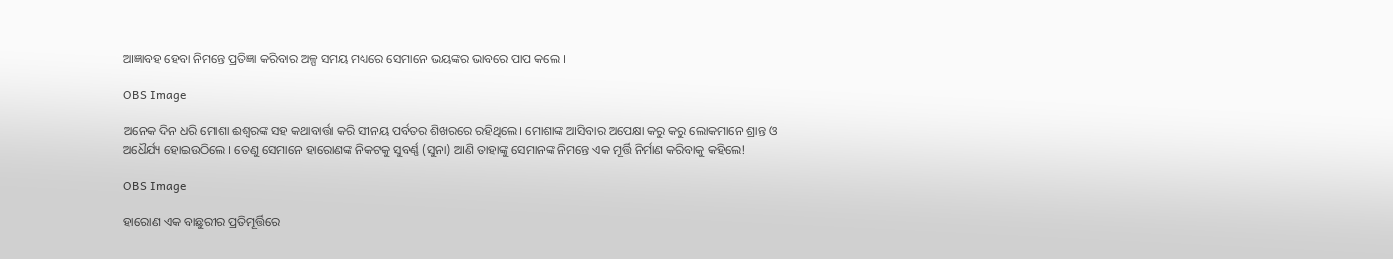ଆଜ୍ଞାବହ ହେବା ନିମନ୍ତେ ପ୍ରତିଜ୍ଞା କରିବାର ଅଳ୍ପ ସମୟ ମଧ୍ୟରେ ସେମାନେ ଭୟଙ୍କର ଭାବରେ ପାପ କଲେ ।

OBS Image

ଅନେକ ଦିନ ଧରି ମୋଶା ଈଶ୍ବରଙ୍କ ସହ କଥାବାର୍ତ୍ତା କରି ସୀନୟ ପର୍ବତର ଶିଖରରେ ରହିଥିଲେ। ମୋଶାଙ୍କ ଆସିବାର ଅପେକ୍ଷା କରୁ କରୁ ଲୋକମାନେ ଶ୍ରାନ୍ତ ଓ ଅଧୈର୍ଯ୍ୟ ହୋଇଉଠିଲେ । ତେଣୁ ସେମାନେ ହାରୋଣଙ୍କ ନିକଟକୁ ସୁବର୍ଣ୍ଣ (ସୁନା) ଆଣି ତାହାଙ୍କୁ ସେମାନଙ୍କ ନିମନ୍ତେ ଏକ ମୂର୍ତ୍ତି ନିର୍ମାଣ କରିବାକୁ କହିଲେ!

OBS Image

ହାରୋଣ ଏକ ବାଛୁରୀର ପ୍ରତିମୂର୍ତ୍ତିରେ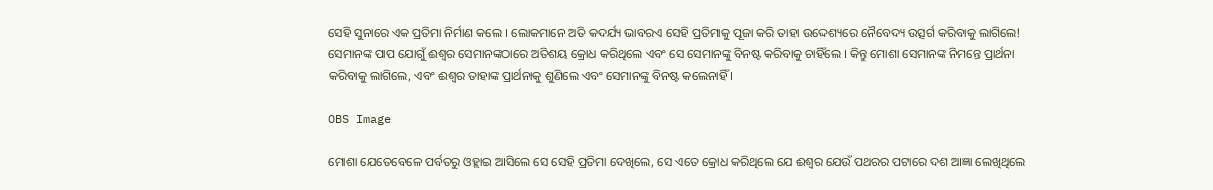ସେହି ସୁନାରେ ଏକ ପ୍ରତିମା ନିର୍ମାଣ କଲେ । ଲୋକମାନେ ଅତି କଦର୍ଯ୍ୟ ଭାବରଏ ସେହି ପ୍ରତିମାକୁ ପୂଜା କରି ତାହା ଉଦ୍ଦେଶ୍ୟରେ ନୈବେଦ୍ୟ ଉତ୍ସର୍ଗ କରିବାକୁ ଲାଗିଲେ! ସେମାନଙ୍କ ପାପ ଯୋଗୁଁ ଈଶ୍ବର ସେମାନଙ୍କଠାରେ ଅତିଶୟ କ୍ରୋଧ କରିଥିଲେ ଏବଂ ସେ ସେମାନଙ୍କୁ ବିନଷ୍ଟ କରିବାକୁ ଚାହିଁଲେ । କିନ୍ତୁ ମୋଶା ସେମାନଙ୍କ ନିମନ୍ତେ ପ୍ରାର୍ଥନା କରିବାକୁ ଲାଗିଲେ, ଏବଂ ଈଶ୍ବର ତାହାଙ୍କ ପ୍ରାର୍ଥନାକୁ ଶୁଣିଲେ ଏବଂ ସେମାନଙ୍କୁ ବିନଷ୍ଟ କଲେନାହିଁ ।

OBS Image

ମୋଶା ଯେତେବେଳେ ପର୍ବତରୁ ଓହ୍ଲାଇ ଆସିଲେ ସେ ସେହି ପ୍ରତିମା ଦେଖିଲେ, ସେ ଏତେ କ୍ରୋଧ କରିଥିଲେ ଯେ ଈଶ୍ବର ଯେଉଁ ପଥରର ପଟାରେ ଦଶ ଆଜ୍ଞା ଲେଖିଥିଲେ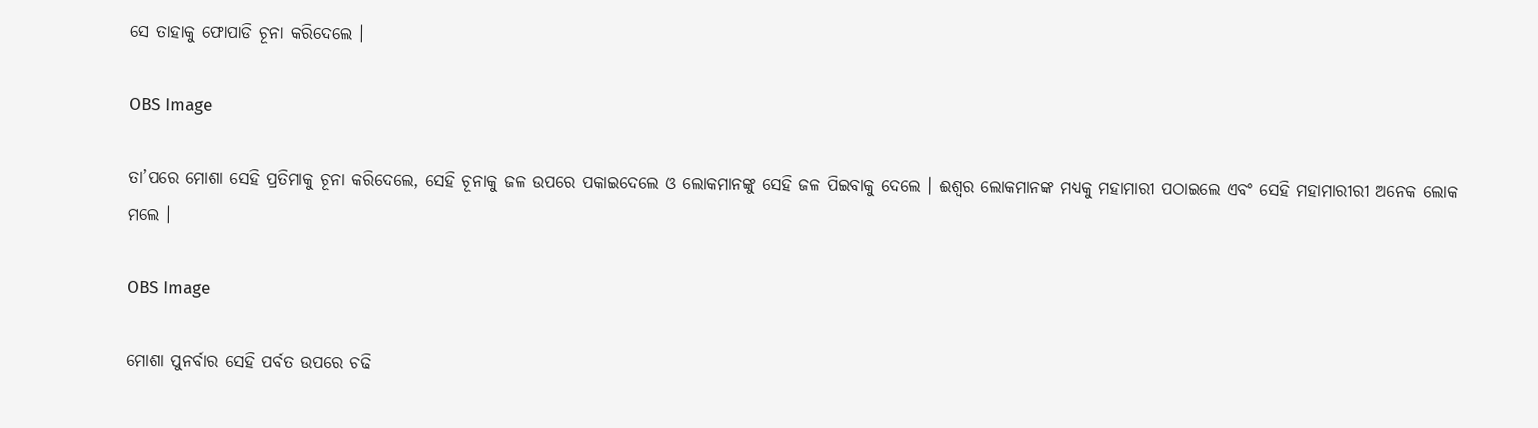ସେ ତାହାକୁ ଫୋପାଡି ଚୂନା କରିଦେଲେ ।

OBS Image

ତା’ପରେ ମୋଶା ସେହି ପ୍ରତିମାକୁ ଚୂନା କରିଦେଲେ, ସେହି ଚୂନାକୁ ଜଳ ଉପରେ ପକାଇଦେଲେ ଓ ଲୋକମାନଙ୍କୁ ସେହି ଜଳ ପିଇବାକୁ ଦେଲେ । ଈଶ୍ବର ଲୋକମାନଙ୍କ ମଧ୍ୟକୁ ମହାମାରୀ ପଠାଇଲେ ଏବଂ ସେହି ମହାମାରୀରୀ ଅନେକ ଲୋକ ମଲେ ।

OBS Image

ମୋଶା ପୁନର୍ବାର ସେହି ପର୍ବତ ଉପରେ ଚଢି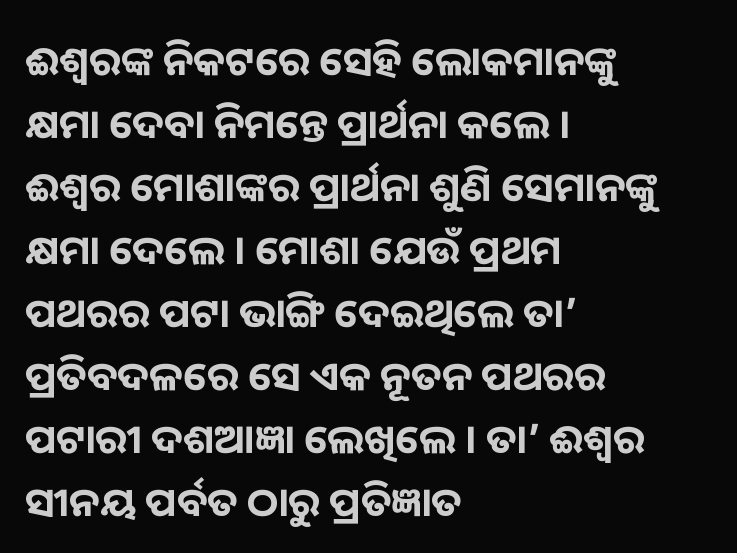ଈଶ୍ବରଙ୍କ ନିକଟରେ ସେହି ଲୋକମାନଙ୍କୁ କ୍ଷମା ଦେବା ନିମନ୍ତେ ପ୍ରାର୍ଥନା କଲେ । ଈଶ୍ବର ମୋଶାଙ୍କର ପ୍ରାର୍ଥନା ଶୁଣି ସେମାନଙ୍କୁ କ୍ଷମା ଦେଲେ । ମୋଶା ଯେଉଁ ପ୍ରଥମ ପଥରର ପଟା ଭାଙ୍ଗି ଦେଇଥିଲେ ତା’ ପ୍ରତିବଦଳରେ ସେ ଏକ ନୂତନ ପଥରର ପଟାରୀ ଦଶଆଜ୍ଞା ଲେଖିଲେ । ତା’ ଈଶ୍ବର ସୀନୟ ପର୍ବତ ଠାରୁ ପ୍ରତିଜ୍ଞାତ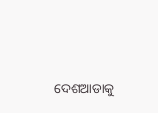ଦେଶଆଡାକୁ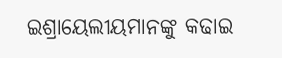ଇଶ୍ରାୟେଲୀୟମାନଙ୍କୁ କଢାଇ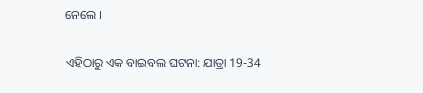ନେଲେ ।

ଏହିଠାରୁ ଏକ ବାଇବଲ ଘଟନା: ଯାତ୍ରା 19-34